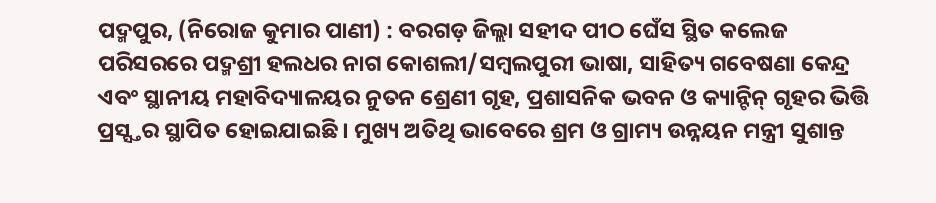ପଦ୍ମପୁର, (ନିରୋଜ କୁମାର ପାଣୀ) : ବରଗଡ଼ ଜିଲ୍ଲା ସହୀଦ ପୀଠ ଘେଁସ ସ୍ଥିତ କଲେଜ ପରିସରରେ ପଦ୍ମଶ୍ରୀ ହଲଧର ନାଗ କୋଶଲୀ/ସମ୍ବଲପୁରୀ ଭାଷା, ସାହିତ୍ୟ ଗବେଷଣା କେନ୍ଦ୍ର ଏବଂ ସ୍ଥାନୀୟ ମହାବିଦ୍ୟାଳୟର ନୁତନ ଶ୍ରେଣୀ ଗୃହ, ପ୍ରଶାସନିକ ଭବନ ଓ କ୍ୟାନ୍ଟିନ୍ ଗୃହର ଭିତ୍ତି ପ୍ରସ୍ସ୍ତର ସ୍ଥାପିତ ହୋଇଯାଇଛି । ମୁଖ୍ୟ ଅତିଥି ଭାବେରେ ଶ୍ରମ ଓ ଗ୍ରାମ୍ୟ ଉନ୍ନୟନ ମନ୍ତ୍ରୀ ସୁଶାନ୍ତ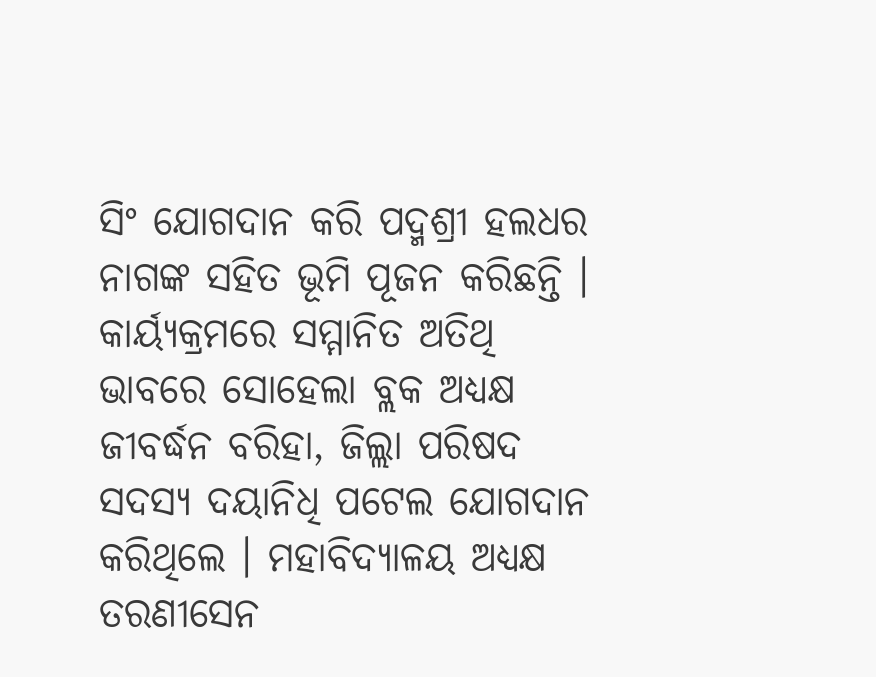ସିଂ ଯୋଗଦାନ କରି ପଦ୍ମଶ୍ରୀ ହଲଧର ନାଗଙ୍କ ସହିତ ଭୂମି ପୂଜନ କରିଛନ୍ତି । କାର୍ୟ୍ୟକ୍ରମରେ ସମ୍ମାନିତ ଅତିଥି ଭାବରେ ସୋହେଲା ବ୍ଲକ ଅଧ୍ୟକ୍ଷ ଜୀବର୍ଦ୍ଧନ ବରିହା, ଜିଲ୍ଲା ପରିଷଦ ସଦସ୍ୟ ଦୟାନିଧି ପଟେଲ ଯୋଗଦାନ କରିଥିଲେ । ମହାବିଦ୍ୟାଳୟ ଅଧ୍ୟକ୍ଷ ତରଣୀସେନ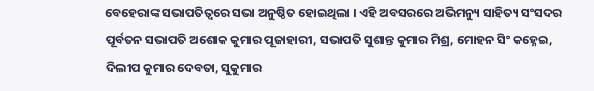ବେହେରାଙ୍କ ସଭାପତିତ୍ବରେ ସଭା ଅନୁଷ୍ଠିତ ହୋଇଥିଲା । ଏହି ଅବସରରେ ଅଭିମନ୍ୟୁ ସାହିତ୍ୟ ସଂସଦର ପୂର୍ବତନ ସଭାପତି ଅଶୋକ କୁମାର ପୂଜାହାରୀ, ସଭାପତି ସୁଶାନ୍ତ କୁମାର ମିଶ୍ର, ମୋହନ ସିଂ କହ୍ନେଇ, ଦିଲୀପ କୁମାର ଦେବତା, ସୁକୁମାର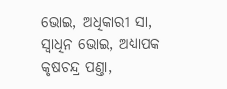ଭୋଇ, ଅଧିକାରୀ ସା, ସ୍ବାଧିନ ଭୋଇ, ଅଧ୍ୟାପକ କୃଷଚନ୍ଦ୍ର ପଣ୍ତା,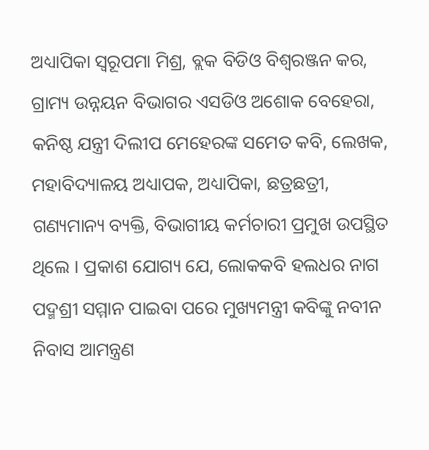ଅଧ୍ୟାପିକା ସ୍ବରୂପମା ମିଶ୍ର, ବ୍ଲକ ବିଡିଓ ବିଶ୍ବରଞ୍ଜନ କର, ଗ୍ରାମ୍ୟ ଉନ୍ନୟନ ବିଭାଗର ଏସଡିଓ ଅଶୋକ ବେହେରା, କନିଷ୍ଠ ଯନ୍ତ୍ରୀ ଦିଲୀପ ମେହେରଙ୍କ ସମେତ କବି, ଲେଖକ, ମହାବିଦ୍ୟାଳୟ ଅଧ୍ୟାପକ, ଅଧ୍ୟାପିକା, ଛତ୍ରଛତ୍ରୀ, ଗଣ୍ୟମାନ୍ୟ ବ୍ୟକ୍ତି, ବିଭାଗୀୟ କର୍ମଚାରୀ ପ୍ରମୁଖ ଉପସ୍ଥିତ ଥିଲେ । ପ୍ରକାଶ ଯୋଗ୍ୟ ଯେ, ଲୋକକବି ହଲଧର ନାଗ ପଦ୍ମଶ୍ରୀ ସମ୍ମାନ ପାଇବା ପରେ ମୁଖ୍ୟମନ୍ତ୍ରୀ କବିଙ୍କୁ ନବୀନ ନିବାସ ଆମନ୍ତ୍ରଣ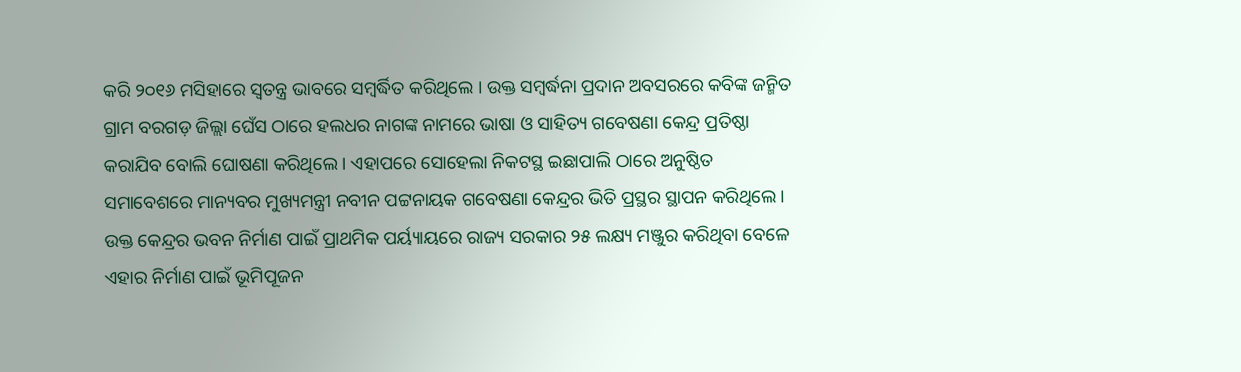କରି ୨୦୧୬ ମସିହାରେ ସ୍ବତନ୍ତ୍ର ଭାବରେ ସମ୍ବର୍ଦ୍ଧିତ କରିଥିଲେ । ଉକ୍ତ ସମ୍ବର୍ଦ୍ଧନା ପ୍ରଦାନ ଅବସରରେ କବିଙ୍କ ଜନ୍ମିତ ଗ୍ରାମ ବରଗଡ଼ ଜିଲ୍ଲା ଘେଁସ ଠାରେ ହଲଧର ନାଗଙ୍କ ନାମରେ ଭାଷା ଓ ସାହିତ୍ୟ ଗବେଷଣା କେନ୍ଦ୍ର ପ୍ରତିଷ୍ଠା କରାଯିବ ବୋଲି ଘୋଷଣା କରିଥିଲେ । ଏହାପରେ ସୋହେଲା ନିକଟସ୍ଥ ଇଛାପାଲି ଠାରେ ଅନୁଷ୍ଠିତ ସମାବେଶରେ ମାନ୍ୟବର ମୁଖ୍ୟମନ୍ତ୍ରୀ ନବୀନ ପଟ୍ଟନାୟକ ଗବେଷଣା କେନ୍ଦ୍ରର ଭିତି ପ୍ରସ୍ଥର ସ୍ଥାପନ କରିଥିଲେ । ଉକ୍ତ କେନ୍ଦ୍ରର ଭବନ ନିର୍ମାଣ ପାଇଁ ପ୍ରାଥମିକ ପର୍ୟ୍ୟାୟରେ ରାଜ୍ୟ ସରକାର ୨୫ ଲକ୍ଷ୍ୟ ମଞ୍ଜୁର କରିଥିବା ବେଳେ ଏହାର ନିର୍ମାଣ ପାଇଁ ଭୂମିପୂଜନ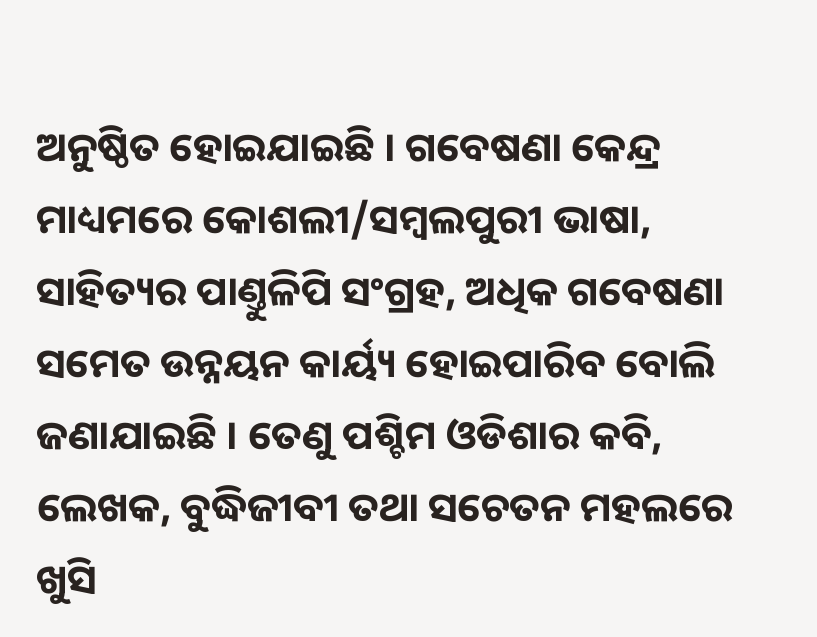ଅନୁଷ୍ଠିତ ହୋଇଯାଇଛି । ଗବେଷଣା କେନ୍ଦ୍ର ମାଧ୍ୟମରେ କୋଶଲୀ/ସମ୍ବଲପୁରୀ ଭାଷା, ସାହିତ୍ୟର ପାଣ୍ତୁଳିପି ସଂଗ୍ରହ, ଅଧିକ ଗବେଷଣା ସମେତ ଉନ୍ନୟନ କାର୍ୟ୍ୟ ହୋଇପାରିବ ବୋଲି ଜଣାଯାଇଛି । ତେଣୁ ପଶ୍ଚିମ ଓଡିଶାର କବି, ଲେଖକ, ବୁଦ୍ଧିଜୀବୀ ତଥା ସଚେତନ ମହଲରେ ଖୁସି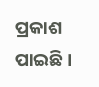ପ୍ରକାଶ ପାଇଛି ।